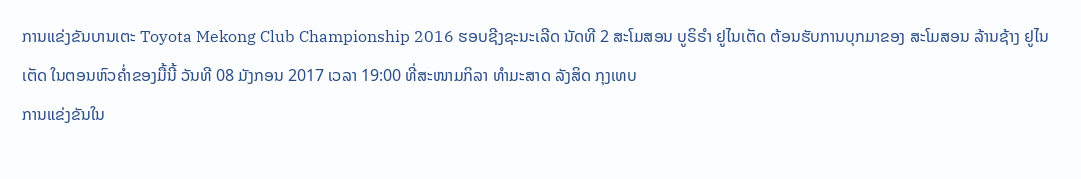ການແຂ່ງຂັນບານເຕະ Toyota Mekong Club Championship 2016 ຮອບຊີງຊະນະເລີດ ນັດທີ 2 ສະໂມສອນ ບູຣິຣຳ ຢູໄນເຕັດ ຕ້ອນຮັບການບຸກມາຂອງ ສະໂມສອນ ລ້ານຊ້າງ ຢູໄນເຕັດ ໃນຕອນຫົວຄ່ຳຂອງມື້ນີ້ ວັນທີ 08 ມັງກອນ 2017 ເວລາ 19:00 ທີ່ສະໜາມກິລາ ທຳມະສາດ ລັງສິດ ກຸງເທບ
ການແຂ່ງຂັນໃນ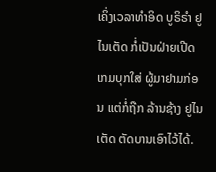ເຄິ່ງເວລາທຳອິດ ບູຣິຣຳ ຢູໄນເຕັດ ກໍ່ເປັນຝ່າຍເປີດເກມບຸກໃສ່ ຜູ້ມາຢາມກ່ອນ ແຕ່ກໍ່ຖືກ ລ້ານຊ້າງ ຢູໄນເຕັດ ຕັດບານເອົາໄວ້ໄດ້.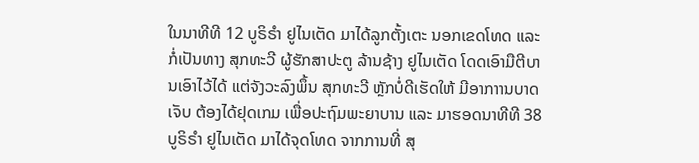ໃນນາທີທີ 12 ບູຣິຣຳ ຢູໄນເຕັດ ມາໄດ້ລູກຕັ້ງເຕະ ນອກເຂດໂທດ ແລະ ກໍ່ເປັນທາງ ສຸກທະວີ ຜູ້ຮັກສາປະຕູ ລ້ານຊ້າງ ຢູໄນເຕັດ ໂດດເອົາມືຕີບານເອົາໄວ້ໄດ້ ແຕ່ຈັງວະລົງພຶ້ນ ສຸກທະວີ ຫຼັກບໍ່ດີເຮັດໃຫ້ ມີອາກາານບາດເຈັບ ຕ້ອງໄດ້ຢຸດເກມ ເພື່ອປະຖົມພະຍາບານ ແລະ ມາຮອດນາທີທີ 38 ບູຣິຣຳ ຢູໄນເຕັດ ມາໄດ້ຈຸດໂທດ ຈາກການທີ່ ສຸ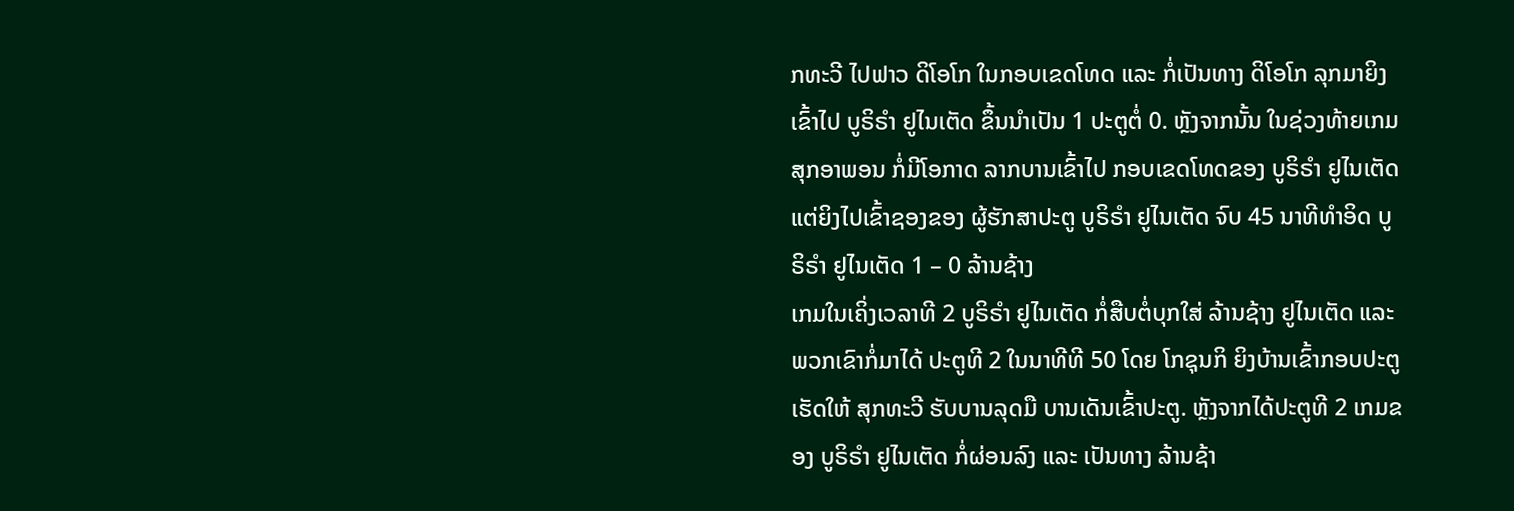ກທະວີ ໄປຟາວ ດິໂອໂກ ໃນກອບເຂດໂທດ ແລະ ກໍ່ເປັນທາງ ດິໂອໂກ ລຸກມາຍິງເຂົ້າໄປ ບູຣິຣຳ ຢູໄນເຕັດ ຂຶ້ນນຳເປັນ 1 ປະຕູຕໍ່ 0. ຫຼັງຈາກນັ້ນ ໃນຊ່ວງທ້າຍເກມ ສຸກອາພອນ ກໍ່ມີໂອກາດ ລາກບານເຂົ້າໄປ ກອບເຂດໂທດຂອງ ບູຣິຣຳ ຢູໄນເຕັດ ແຕ່ຍິງໄປເຂົ້າຊອງຂອງ ຜູ້ຮັກສາປະຕູ ບູຣິຣຳ ຢູໄນເຕັດ ຈົບ 45 ນາທີທຳອິດ ບູຣິຣຳ ຢູໄນເຕັດ 1 – 0 ລ້ານຊ້າງ
ເກມໃນເຄິ່ງເວລາທີ 2 ບູຣິຣຳ ຢູໄນເຕັດ ກໍ່ສືບຕໍ່ບຸກໃສ່ ລ້ານຊ້າງ ຢູໄນເຕັດ ແລະ ພວກເຂົາກໍ່ມາໄດ້ ປະຕູທີ 2 ໃນນາທີທີ 50 ໂດຍ ໂກຊຸນກິ ຍິງບ້ານເຂົ້າກອບປະຕູ ເຮັດໃຫ້ ສຸກທະວີ ຮັບບານລຸດມື ບານເດັນເຂົ້າປະຕູ. ຫຼັງຈາກໄດ້ປະຕູທີ 2 ເກມຂອງ ບູຣິຣຳ ຢູໄນເຕັດ ກໍ່ຜ່ອນລົງ ແລະ ເປັນທາງ ລ້ານຊ້າ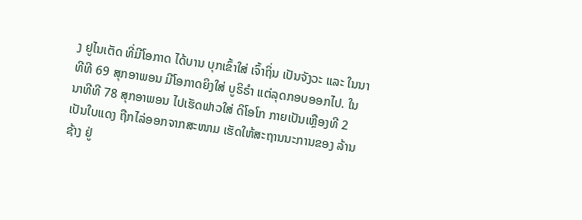ງ ຢູໄນເຕັດ ທີ່ມີໂອກາດ ໄດ້ບານ ບຸກເຂົ້າໃສ່ ເຈົ້າຖິ່ນ ເປັນຈັງວະ ແລະ ໃນນາທີທີ 69 ສຸກອາພອນ ມີໂອກາດຍິງໃສ່ ບູຣິຣຳ ແຕ່ລຸດກອບອອກໄປ. ໃນນາທີທີ 78 ສຸກອາພອນ ໄປເຮັດຟາວໃສ່ ດິໂອໂກ ກາຍເປັນເຫຼືອງທີ 2 ເປັນໃບແດງ ຖືກໄລ່ອອກຈາກສະໜາມ ເຮັດໃຫ້ສະຖານນະການຂອງ ລ້ານຊ້າງ ຢູ່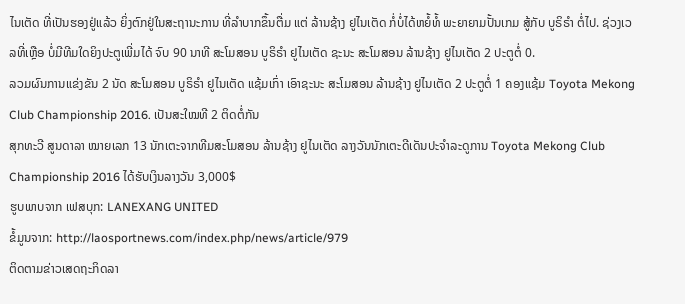ໄນເຕັດ ທີ່ເປັນຮອງຢູ່ແລ້ວ ຍິ່ງຕົກຢູ່ໃນສະຖານະການ ທີ່ລຳບາກຂຶ້ນຕື່ມ ແຕ່ ລ້ານຊ້າງ ຢູໄນເຕັດ ກໍ່ບໍ່ໄດ້ຫຍໍ້ທໍ້ ພະຍາຍາມປັ້ນເກມ ສູ້ກັບ ບູຣິຣຳ ຕໍ່ໄປ. ຊ່ວງເວລທີ່ເຫຼືອ ບໍ່ມີທີມໃດຍິງປະຕູເພີ່ມໄດ້ ຈົບ 90 ນາທີ ສະໂມສອນ ບູຣິຣຳ ຢູໄນເຕັດ ຊະນະ ສະໂມສອນ ລ້ານຊ້າງ ຢູໄນເຕັດ 2 ປະຕູຕໍ່ 0.
ລວມຜົນການແຂ່ງຂັນ 2 ນັດ ສະໂມສອນ ບູຣິຣຳ ຢູໄນເຕັດ ແຊ້ມເກົ່າ ເອົາຊະນະ ສະໂມສອນ ລ້ານຊ້າງ ຢູໄນເຕັດ 2 ປະຕູຕໍ່ 1 ຄອງແຊ້ມ Toyota Mekong Club Championship 2016. ເປັນສະໃໝທີ 2 ຕິດຕໍ່ກັນ
ສຸກທະວີ ສູນດາລາ ໝາຍເລກ 13 ນັກເຕະຈາກທີມສະໂມສອນ ລ້ານຊ້າງ ຢູໄນເຕັດ ລາງວັນນັກເຕະດີເດັນປະຈຳລະດູການ Toyota Mekong Club Championship 2016 ໄດ້ຮັບເງິນລາງວັນ 3,000$
ຮູບພາບຈາກ ເຟສບຸກ: LANEXANG UNITED
ຂໍ້ມູນຈາກ: http://laosportnews.com/index.php/news/article/979
ຕິດຕາມຂ່າວເສດຖະກິດລາ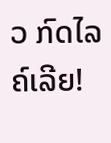ວ ກົດໄລຄ໌ເລີຍ!